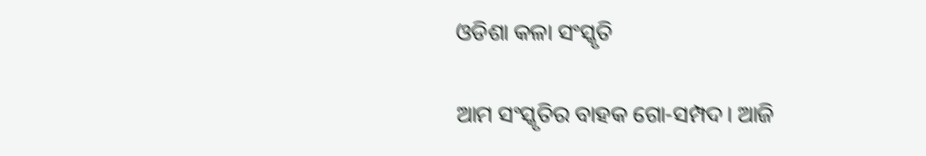ଓଡିଶା କଳା ସଂସ୍କୃତି

ଆମ ସଂସ୍କୃତିର ବାହକ ଗୋ-ସମ୍ପଦ। ଆଜି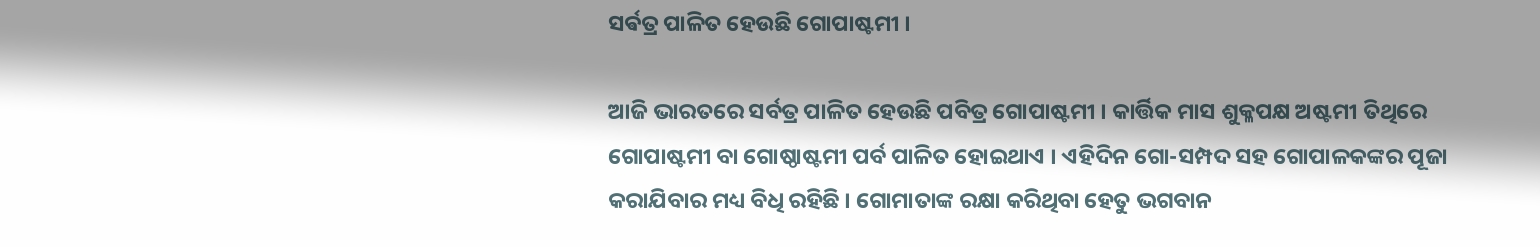ସର୍ଵତ୍ର ପାଳିତ ହେଉଛି ଗୋପାଷ୍ଟମୀ ।

ଆଜି ଭାରତରେ ସର୍ବତ୍ର ପାଳିତ ହେଉଛି ପବିତ୍ର ଗୋପାଷ୍ଟମୀ । କାର୍ତ୍ତିକ ମାସ ଶୁକ୍ଳପକ୍ଷ ଅଷ୍ଟମୀ ତିଥିରେ ଗୋପାଷ୍ଟମୀ ବା ଗୋଷ୍ଠାଷ୍ଟମୀ ପର୍ବ ପାଳିତ ହୋଇଥାଏ । ଏହିଦିନ ଗୋ-ସମ୍ପଦ ସହ ଗୋପାଳକଙ୍କର ପୂଜା କରାଯିବାର ମଧ୍ୟ ବିଧି ରହିଛି । ଗୋମାତାଙ୍କ ରକ୍ଷା କରିଥିବା ହେତୁ ଭଗବାନ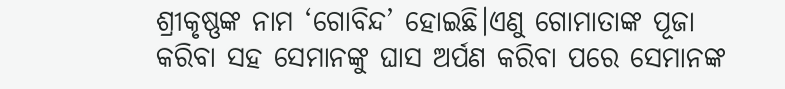ଶ୍ରୀକୃଷ୍ଣଙ୍କ ନାମ ‘ଗୋବିନ୍ଦ’ ହୋଇଛି।ଏଣୁ ଗୋମାତାଙ୍କ ପୂଜା କରିବା ସହ ସେମାନଙ୍କୁ ଘାସ ଅର୍ପଣ କରିବା ପରେ ସେମାନଙ୍କ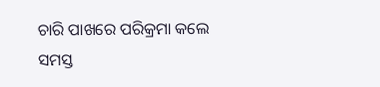ଚାରି ପାଖରେ ପରିକ୍ରମା କଲେ ସମସ୍ତ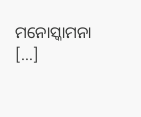ମନୋସ୍କାମନା […]